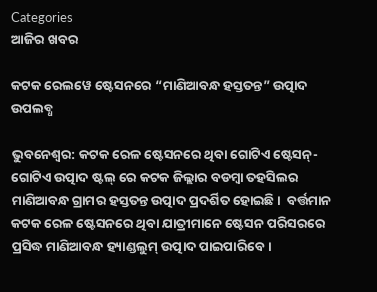Categories
ଆଜିର ଖବର

କଟକ ରେଲୱେ ଷ୍ଟେସନରେ “ମାଣିଆବନ୍ଧ ହସ୍ତତନ୍ତ” ଉତ୍ପାଦ ଉପଲବ୍ଧ

ଭୁବନେଶ୍ଵର: କଟକ ରେଳ ଷ୍ଟେସନରେ ଥିବା ଗୋଟିଏ ଷ୍ଟେସନ୍- ଗୋଟିଏ ଉତ୍ପାଦ ଷ୍ଟଲ୍ ରେ କଟକ ଜିଲ୍ଲାର ବଡମ୍ବା ତହସିଲର ମାଣିଆବନ୍ଧ ଗ୍ରାମର ହସ୍ତତନ୍ତ ଉତ୍ପାଦ ପ୍ରଦର୍ଶିତ ହୋଇଛି।  ବର୍ତ୍ତମାନ କଟକ ରେଳ ଷ୍ଟେସନରେ ଥିବା ଯାତ୍ରୀମାନେ ଷ୍ଟେସନ ପରିସରରେ ପ୍ରସିଦ୍ଧ ମାଣିଆବନ୍ଧ ହ୍ୟାଣ୍ଡଲୁମ୍ ଉତ୍ପାଦ ପାଇପାରିବେ।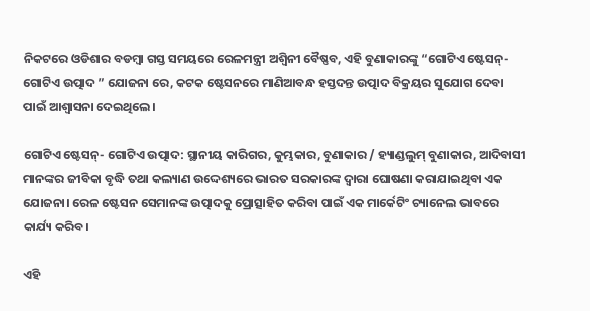ନିକଟରେ ଓଡିଶାର ବଡମ୍ବା ଗସ୍ତ ସମୟରେ ରେଳମନ୍ତ୍ରୀ ଅଶ୍ୱିନୀ ବୈଷ୍ଣବ, ଏହି ବୁଣାକାରଙ୍କୁ “ଗୋଟିଏ ଷ୍ଟେସନ୍- ଗୋଟିଏ ଉତ୍ପାଦ ” ଯୋଜନା ରେ, କଟକ ଷ୍ଟେସନରେ ମାଣିଆବନ୍ଧ ହସ୍ତଦନ୍ତ ଉତ୍ପାଦ ବିକ୍ରୟର ସୁଯୋଗ ଦେବା ପାଇଁ ଆଶ୍ୱାସନା ଦେଇଥିଲେ।

ଗୋଟିଏ ଷ୍ଟେସନ୍- ଗୋଟିଏ ଉତ୍ପାଦ: ସ୍ଥାନୀୟ କାରିଗର, କୁମ୍ଭକାର, ବୁଣାକାର / ହ୍ୟାଣ୍ଡଲୁମ୍ ବୁଣାକାର, ଆଦିବାସୀ ମାନଙ୍କର ଜୀବିକା ବୃଦ୍ଧି ତଥା କଲ୍ୟାଣ ଉଦ୍ଦେଶ୍ୟରେ ଭାରତ ସରକାରଙ୍କ ଦ୍ଵାରା ଘୋଷଣା କରାଯାଇଥିବା ଏକ ଯୋଜନା। ରେଳ ଷ୍ଟେସନ ସେମାନଙ୍କ ଉତ୍ପାଦକୁ ପ୍ରୋତ୍ସାହିତ କରିବା ପାଇଁ ଏକ ମାର୍କେଟିଂ ଚ୍ୟାନେଲ ଭାବରେ କାର୍ଯ୍ୟ କରିବ।

ଏହି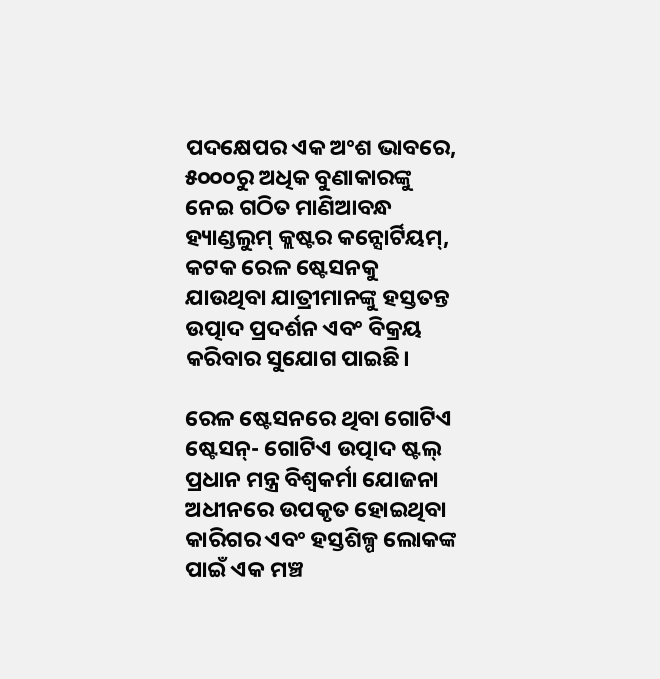ପଦକ୍ଷେପର ଏକ ଅଂଶ ଭାବରେ, ୫୦୦୦ରୁ ଅଧିକ ବୁଣାକାରଙ୍କୁ ନେଇ ଗଠିତ ମାଣିଆବନ୍ଧ ହ୍ୟାଣ୍ଡଲୁମ୍ କ୍ଲଷ୍ଟର କନ୍ସୋର୍ଟିୟମ୍, କଟକ ରେଳ ଷ୍ଟେସନକୁ ଯାଉଥିବା ଯାତ୍ରୀମାନଙ୍କୁ ହସ୍ତତନ୍ତ ଉତ୍ପାଦ ପ୍ରଦର୍ଶନ ଏବଂ ବିକ୍ରୟ କରିବାର ସୁଯୋଗ ପାଇଛି।

ରେଳ ଷ୍ଟେସନରେ ଥିବା ଗୋଟିଏ ଷ୍ଟେସନ୍- ଗୋଟିଏ ଉତ୍ପାଦ ଷ୍ଟଲ୍ ପ୍ରଧାନ ମନ୍ତ୍ର ବିଶ୍ୱକର୍ମା ଯୋଜନା ଅଧୀନରେ ଉପକୃତ ହୋଇଥିବା କାରିଗର ଏବଂ ହସ୍ତଶିଳ୍ପ ଲୋକଙ୍କ ପାଇଁ ଏକ ମଞ୍ଚ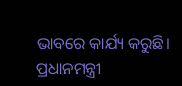ଭାବରେ କାର୍ଯ୍ୟ କରୁଛି। ପ୍ରଧାନମନ୍ତ୍ରୀ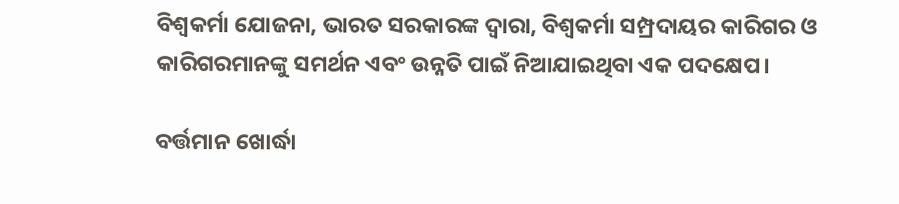ବିଶ୍ୱକର୍ମା ଯୋଜନା, ଭାରତ ସରକାରଙ୍କ ଦ୍ୱାରା, ବିଶ୍ୱକର୍ମା ସମ୍ପ୍ରଦାୟର କାରିଗର ଓ କାରିଗରମାନଙ୍କୁ ସମର୍ଥନ ଏବଂ ଉନ୍ନତି ପାଇଁ ନିଆଯାଇଥିବା ଏକ ପଦକ୍ଷେପ।

ବର୍ତ୍ତମାନ ଖୋର୍ଦ୍ଧା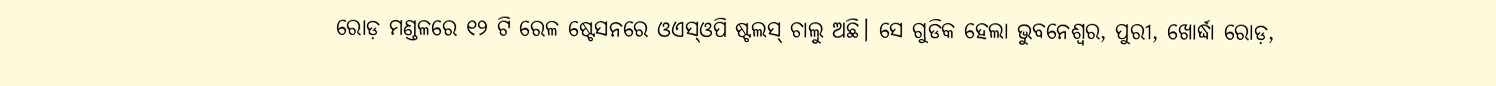ରୋଡ଼ ମଣ୍ଡଳରେ ୧୨ ଟି ରେଳ ଷ୍ଟେସନରେ ଓଏସ୍ଓପି ଷ୍ଟଲସ୍ ଚାଲୁ ଅଛି। ସେ ଗୁଡିକ ହେଲା ଭୁବନେଶ୍ୱର, ପୁରୀ, ଖୋର୍ଦ୍ଧା ରୋଡ଼,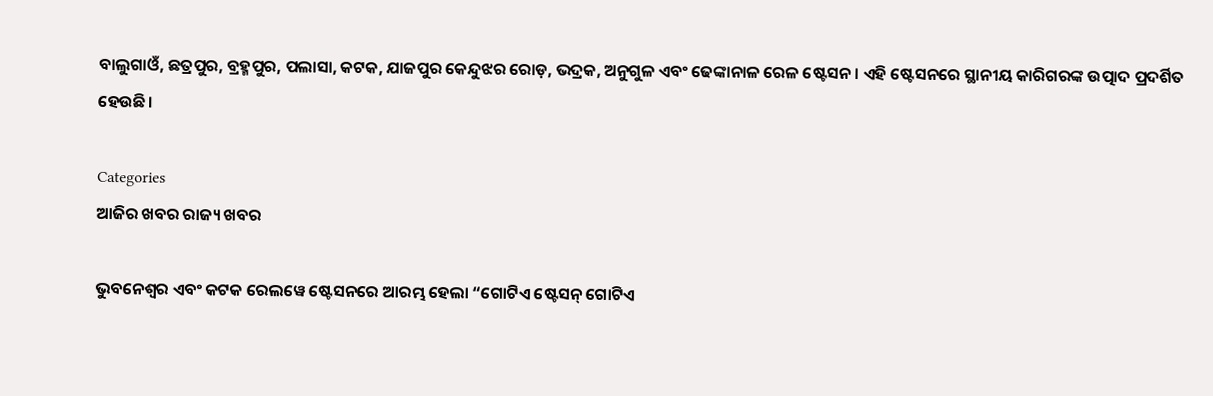ବାଲୁଗାଓଁ, ଛତ୍ରପୁର, ବ୍ରହ୍ମପୁର, ପଲାସା, କଟକ, ଯାଜପୁର କେନ୍ଦୁଝର ରୋଡ଼, ଭଦ୍ରକ, ଅନୁଗୁଳ ଏବଂ ଢେଙ୍କାନାଳ ରେଳ ଷ୍ଟେସନ। ଏହି ଷ୍ଟେସନରେ ସ୍ଥାନୀୟ କାରିଗରଙ୍କ ଉତ୍ପାଦ ପ୍ରଦର୍ଶିତ ହେଉଛି।

Categories
ଆଜିର ଖବର ରାଜ୍ୟ ଖବର

ଭୁବନେଶ୍ୱର ଏବଂ କଟକ ରେଲୱେ ଷ୍ଟେସନରେ ଆରମ୍ଭ ହେଲା “ଗୋଟିଏ ଷ୍ଟେସନ୍ ଗୋଟିଏ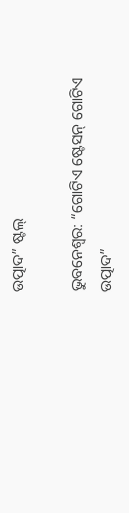ଉତ୍ପାଦ” ଷ୍ଟଲ୍

ଭୁବନେଶ୍ବର: “ଗୋଟିଏ ଷ୍ଟେସନ୍ ଗୋଟିଏ ଉତ୍ପାଦ”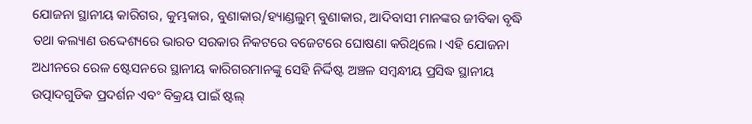ଯୋଜନା ସ୍ଥାନୀୟ କାରିଗର, କୁମ୍ଭକାର, ବୁଣାକାର/ହ୍ୟାଣ୍ଡଲୁମ୍ ବୁଣାକାର, ଆଦିବାସୀ ମାନଙ୍କର ଜୀବିକା ବୃଦ୍ଧି ତଥା କଲ୍ୟାଣ ଉଦ୍ଦେଶ୍ୟରେ ଭାରତ ସରକାର ନିକଟରେ ବଜେଟରେ ଘୋଷଣା କରିଥିଲେ। ଏହି ଯୋଜନା ଅଧୀନରେ ରେଳ ଷ୍ଟେସନରେ ସ୍ଥାନୀୟ କାରିଗରମାନଙ୍କୁ ସେହି ନିର୍ଦ୍ଦିଷ୍ଟ ଅଞ୍ଚଳ ସମ୍ବନ୍ଧୀୟ ପ୍ରସିଦ୍ଧ ସ୍ଥାନୀୟ ଉତ୍ପାଦଗୁଡିକ ପ୍ରଦର୍ଶନ ଏବଂ ବିକ୍ରୟ ପାଇଁ ଷ୍ଟଲ୍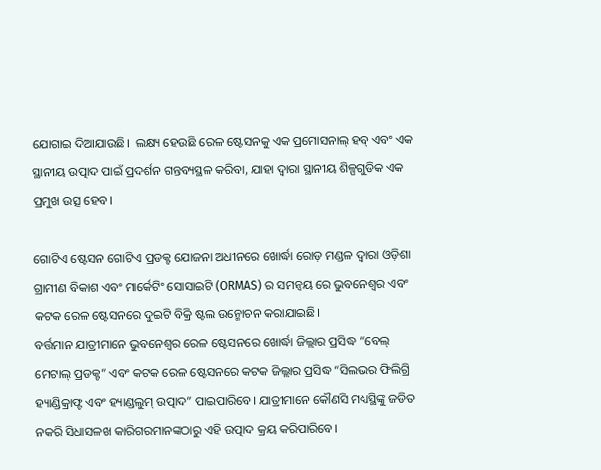ଯୋଗାଇ ଦିଆଯାଉଛି।  ଲକ୍ଷ୍ୟ ହେଉଛି ରେଳ ଷ୍ଟେସନକୁ ଏକ ପ୍ରମୋସନାଲ୍ ହବ୍ ଏବଂ ଏକ ସ୍ଥାନୀୟ ଉତ୍ପାଦ ପାଇଁ ପ୍ରଦର୍ଶନ ଗନ୍ତବ୍ୟସ୍ଥଳ କରିବା, ଯାହା ଦ୍ଵାରା ସ୍ଥାନୀୟ ଶିଳ୍ପଗୁଡିକ ଏକ ପ୍ରମୁଖ ଉତ୍ସ ହେବ।

ଗୋଟିଏ ଷ୍ଟେସନ ଗୋଟିଏ ପ୍ରଡକ୍ଟ ଯୋଜନା ଅଧୀନରେ ଖୋର୍ଦ୍ଧା ରୋଡ଼ ମଣ୍ଡଳ ଦ୍ଵାରା ଓଡ଼ିଶା ଗ୍ରାମୀଣ ବିକାଶ ଏବଂ ମାର୍କେଟିଂ ସୋସାଇଟି (ORMAS) ର ସମନ୍ୱୟ ରେ ଭୁବନେଶ୍ୱର ଏବଂ କଟକ ରେଳ ଷ୍ଟେସନରେ ଦୁଇଟି ବିକ୍ରି ଷ୍ଟଲ ଉନ୍ମୋଚନ କରାଯାଇଛି।
ବର୍ତ୍ତମାନ ଯାତ୍ରୀମାନେ ଭୁବନେଶ୍ୱର ରେଳ ଷ୍ଟେସନରେ ଖୋର୍ଦ୍ଧା ଜିଲ୍ଲାର ପ୍ରସିଦ୍ଧ “ବେଲ୍ ମେଟାଲ୍ ପ୍ରଡକ୍ଟ” ଏବଂ କଟକ ରେଳ ଷ୍ଟେସନରେ କଟକ ଜିଲ୍ଲାର ପ୍ରସିଦ୍ଧ “ସିଲଭର ଫିଲିଗ୍ରି ହ୍ୟାଣ୍ଡିକ୍ରାଫ୍ଟ ଏବଂ ହ୍ୟାଣ୍ଡଲୁମ୍ ଉତ୍ପାଦ” ପାଇପାରିବେ। ଯାତ୍ରୀମାନେ କୌଣସି ମଧ୍ୟସ୍ଥିଙ୍କୁ ଜଡିତ ନକରି ସିଧାସଳଖ କାରିଗରମାନଙ୍କଠାରୁ ଏହି ଉତ୍ପାଦ କ୍ରୟ କରିପାରିବେ।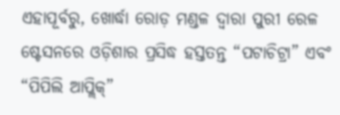ଏହାପୂର୍ବରୁ, ଖୋର୍ଦ୍ଧା ରୋଡ଼ ମଣ୍ଡଳ ଦ୍ଵାରା ପୁରୀ ରେଳ ଷ୍ଟେସନରେ ଓଡ଼ିଶାର ପ୍ରସିଦ୍ଧ ହସ୍ତତନ୍ତ “ପଟାଚିଟ୍ରା” ଏବଂ “ପିପିଲି ଆପ୍ଲିକ୍”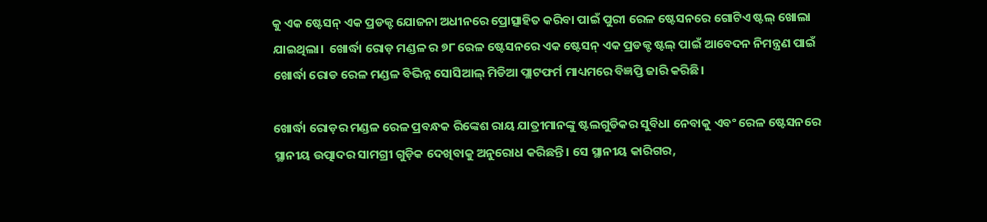କୁ ଏକ ଷ୍ଟେସନ୍ ଏକ ପ୍ରଡକ୍ଟ ଯୋଜନା ଅଧୀନରେ ପ୍ରୋତ୍ସାହିତ କରିବା ପାଇଁ ପୁରୀ ରେଳ ଷ୍ଟେସନରେ ଗୋଟିଏ ଷ୍ଟଲ୍ ଖୋଲା ଯାଇଥିଲା।  ଖୋର୍ଦ୍ଧା ରୋଡ଼ ମଣ୍ଡଳ ର ୭୮ ରେଳ ଷ୍ଟେସନରେ ଏକ ଷ୍ଟେସନ୍ ଏକ ପ୍ରଡକ୍ଟ ଷ୍ଟଲ୍ ପାଇଁ ଆବେଦନ ନିମନ୍ତ୍ରଣ ପାଇଁ ଖୋର୍ଦ୍ଧା ରୋଡ ରେଳ ମଣ୍ଡଳ ବିଭିନ୍ନ ସୋସିଆଲ୍ ମିଡିଆ ପ୍ଲାଟଫର୍ମ ମାଧ୍ୟମରେ ବିଜ୍ଞପ୍ତି ଜାରି କରିଛି।

ଖୋର୍ଦ୍ଧା ରୋଡ଼ର ମଣ୍ଡଳ ରେଳ ପ୍ରବନ୍ଧକ ରିଙ୍କେଶ ରାୟ ଯାତ୍ରୀମାନଙ୍କୁ ଷ୍ଟଲଗୁଡିକର ସୁବିଧା ନେବାକୁ ଏବଂ ରେଳ ଷ୍ଟେସନରେ ସ୍ଥାନୀୟ ଉତ୍ପାଦର ସାମଗ୍ରୀ ଗୁଡ଼ିକ ଦେଖିବାକୁ ଅନୁରୋଧ କରିଛନ୍ତି। ସେ ସ୍ଥାନୀୟ କାରିଗର,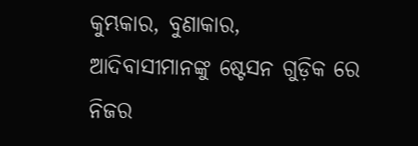କୁମ୍ଭକାର, ବୁଣାକାର, ଆଦିବାସୀମାନଙ୍କୁ ଷ୍ଟେସନ ଗୁଡ଼ିକ ରେ ନିଜର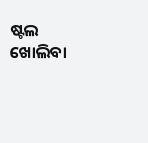ଷ୍ଟଲ ଖୋଲିବା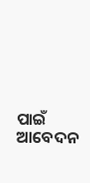ପାଇଁ ଆବେଦନ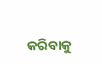କରିବାକୁ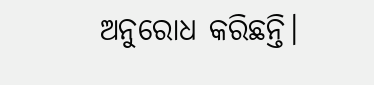ଅନୁରୋଧ କରିଛନ୍ତି।